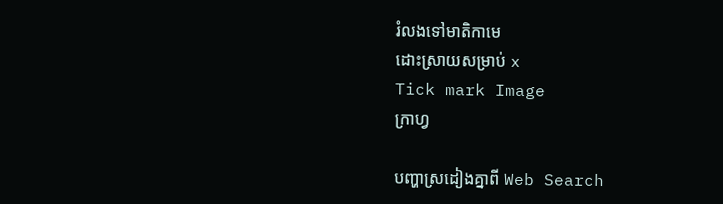រំលងទៅមាតិកាមេ
ដោះស្រាយសម្រាប់ x
Tick mark Image
ក្រាហ្វ

បញ្ហាស្រដៀងគ្នាពី Web Search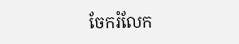ចែករំលែក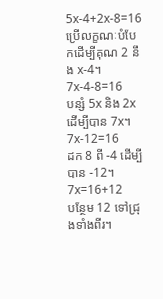5x-4+2x-8=16
ប្រើលក្ខណៈបំបែកដើម្បីគុណ 2 នឹង x-4។
7x-4-8=16
បន្សំ 5x និង 2x ដើម្បីបាន 7x។
7x-12=16
ដក 8 ពី -4 ដើម្បីបាន -12។
7x=16+12
បន្ថែម 12 ទៅជ្រុងទាំងពីរ។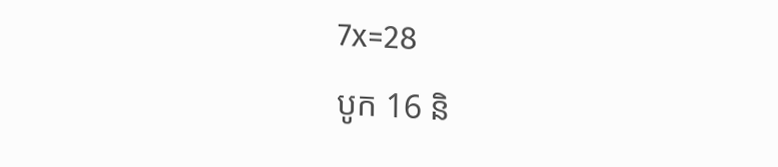7x=28
បូក 16 និ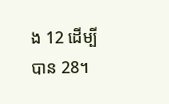ង 12 ដើម្បីបាន 28។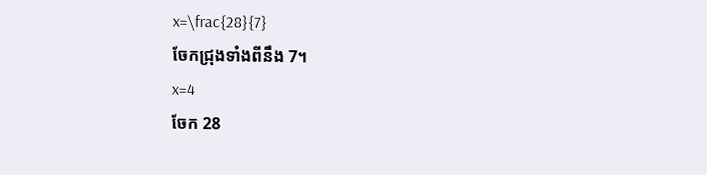x=\frac{28}{7}
ចែកជ្រុងទាំងពីនឹង 7។
x=4
ចែក 28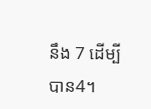នឹង 7 ដើម្បីបាន4។